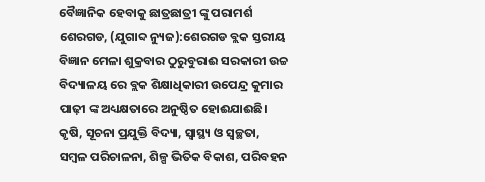ବୈଜ୍ଞାନିକ ହେବାକୁ ଛାତ୍ରଛାତ୍ରୀ ଙ୍କୁ ପରାମର୍ଶ
ଶେରଗଡ, (ଯୁଗାବ୍ଦ ନ୍ୟୁଜ):ଶେରଗଡ ବ୍ଲକ ସ୍ତରୀୟ ବିଜ୍ଞାନ ମେଳା ଶୁକ୍ରବାର ଠୁରୁବୁରାଈ ସରକାରୀ ଉଚ୍ଚ ବିଦ୍ୟାଳୟ ରେ ବ୍ଲକ ଶିକ୍ଷାଧିକାରୀ ଉପେନ୍ଦ୍ର କୁମାର ପାଢ଼ୀ ଙ୍କ ଅଧ୍ୟକ୍ଷତାରେ ଅନୁଷ୍ଠିତ ହୋଈଯାଈଛି। କୃଷି, ସୂଚନା ପ୍ରଯୁକ୍ତି ବିଦ୍ୟା, ସ୍ବାସ୍ଥ୍ୟ ଓ ସ୍ବଚ୍ଛତା, ସମ୍ବଳ ପରିଚାଳନା, ଶିଳ୍ପ ଭିତିକ ବିକାଶ, ପରିବହନ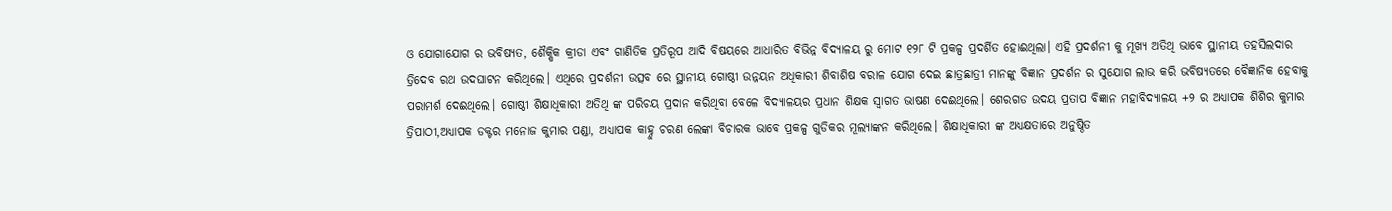ଓ ଯୋଗାଯୋଗ ର ଭବିଷ୍ୟତ, ଶୈକ୍ଷିକ କ୍ରୀଡା ଏବଂ ଗାଣିତିକ ପ୍ରତିରୂପ ଆଦି ବିଷୟରେ ଆଧାରିତ ବିଭିନ୍ନ ବିଦ୍ୟାଳୟ ରୁ ମୋଟ ୧୨୮ ଟି ପ୍ରକଳ୍ପ ପ୍ରଦର୍ଶିତ ହୋଈଥିଲା। ଏହି ପ୍ରଦର୍ଶନୀ କୁ ମୂଖ୍ୟ ଅତିଥି ଭାବେ ସ୍ଥାନୀୟ ତହସିଲଦାର ତ୍ରିଦେବ ରଥ ଉଦଘାଟନ କରିଥିଲେ। ଏଥିରେ ପ୍ରଦର୍ଶନୀ ଉତ୍ସବ ରେ ସ୍ଥାନୀୟ ଗୋଷ୍ଠୀ ଉନ୍ନୟନ ଅଧିକାରୀ ଶିବାଶିଷ ବରାଳ ଯୋଗ ଦେଇ ଛାତ୍ରଛାତ୍ରୀ ମାନଙ୍କୁ ବିଜ୍ଞାନ ପ୍ରଦର୍ଶନ ର ସୁଯୋଗ ଲାଭ କରି ଭବିଷ୍ୟତରେ ବୈଜ୍ଞାନିକ ହେବାକୁ ପରାମର୍ଶ ଦେଈଥିଲେ। ଗୋଷ୍ଠୀ ଶିକ୍ଷାଧିକାରୀ ଅତିଥି ଙ୍କ ପରିଚୟ ପ୍ରଦାନ କରିଥିବା ବେଳେ ବିଦ୍ୟାଳୟର ପ୍ରଧାନ ଶିକ୍ଷକ ସ୍ବାଗତ ଭାଷଣ ଦେଈଥିଲେ। ଶେରଗଡ ଉଦୟ ପ୍ରତାପ ବିଜ୍ଞାନ ମହାବିଦ୍ୟାଳୟ +୨ ର ଅଧ୍ୟାପକ ଶିଶିର କୁମାର ତ୍ରିପାଠୀ,ଅଧ୍ୟାପକ ଡକ୍ଟର ମନୋଜ କୁମାର ପଣ୍ଡା, ଅଧ୍ୟାପକ କାହ୍ନୁ ଚରଣ ଲେଙ୍କା ବିଚାରକ ଭାବେ ପ୍ରକଳ୍ପ ଗୁଡିକର ମୂଲ୍ୟାଙ୍କନ କରିଥିଲେ। ଶିକ୍ଷାଧିକାରୀ ଙ୍କ ଅଧ୍ୟକ୍ଷତାରେ ଅନୁଷ୍ଠିତ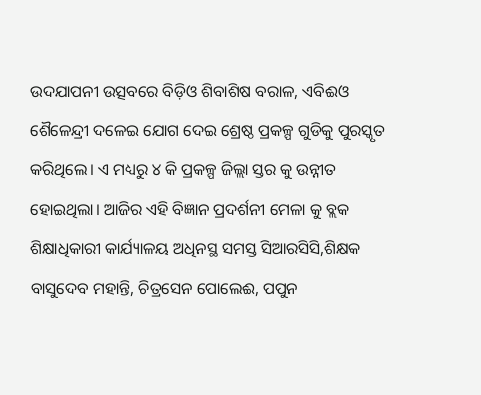ଉଦଯାପନୀ ଉତ୍ସବରେ ବିଡ଼ିଓ ଶିବାଶିଷ ବରାଳ, ଏବିଈଓ ଶୈଳେନ୍ଦ୍ରୀ ଦଳେଇ ଯୋଗ ଦେଇ ଶ୍ରେଷ୍ଠ ପ୍ରକଳ୍ପ ଗୁଡିକୁ ପୁରସ୍କୃତ କରିଥିଲେ। ଏ ମଧ୍ୟରୁ ୪ କି ପ୍ରକଳ୍ପ ଜିଲ୍ଲା ସ୍ତର କୁ ଉନ୍ନୀତ ହୋଇଥିଲା। ଆଜିର ଏହି ବିଜ୍ଞାନ ପ୍ରଦର୍ଶନୀ ମେଳା କୁ ବ୍ଲକ ଶିକ୍ଷାଧିକାରୀ କାର୍ଯ୍ୟାଳୟ ଅଧିନସ୍ଥ ସମସ୍ତ ସିଆରସିସି,ଶିକ୍ଷକ ବାସୁଦେବ ମହାନ୍ତି, ଚିତ୍ରସେନ ପୋଲେଈ, ପପୁନ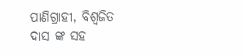ପାଣିଗ୍ରାହୀ, ବିଶ୍ବଜିତ ଦାସ ଙ୍କ ସହ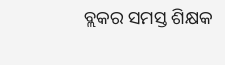ବ୍ଲକର ସମସ୍ତ ଶିକ୍ଷକ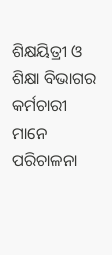ଶିକ୍ଷୟିତ୍ରୀ ଓ ଶିକ୍ଷା ବିଭାଗର କର୍ମଚାରୀ ମାନେ ପରିଚାଳନା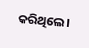କରିଥିଲେ।